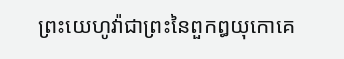ព្រះយេហូវ៉ាជាព្រះនៃពួកឰយុកោគេ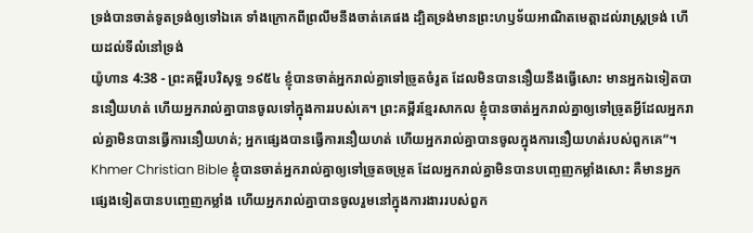ទ្រង់បានចាត់ទូតទ្រង់ឲ្យទៅឯគេ ទាំងក្រោកពីព្រលឹមនឹងចាត់គេផង ដ្បិតទ្រង់មានព្រះហឫទ័យអាណិតមេត្តាដល់រាស្ត្រទ្រង់ ហើយដល់ទីលំនៅទ្រង់
យ៉ូហាន 4:38 - ព្រះគម្ពីរបរិសុទ្ធ ១៩៥៤ ខ្ញុំបានចាត់អ្នករាល់គ្នាទៅច្រូតចំរូត ដែលមិនបាននឿយនឹងធ្វើសោះ មានអ្នកឯទៀតបាននឿយហត់ ហើយអ្នករាល់គ្នាបានចូលទៅក្នុងការរបស់គេ។ ព្រះគម្ពីរខ្មែរសាកល ខ្ញុំបានចាត់អ្នករាល់គ្នាឲ្យទៅច្រូតអ្វីដែលអ្នករាល់គ្នាមិនបានធ្វើការនឿយហត់; អ្នកផ្សេងបានធ្វើការនឿយហត់ ហើយអ្នករាល់គ្នាបានចូលក្នុងការនឿយហត់របស់ពួកគេ”។ Khmer Christian Bible ខ្ញុំបានចាត់អ្នករាល់គ្នាឲ្យទៅច្រូតចម្រូត ដែលអ្នករាល់គ្នាមិនបានបញ្ចេញកម្លាំងសោះ គឺមានអ្នកផ្សេងទៀតបានបញ្ចេញកម្លាំង ហើយអ្នករាល់គ្នាបានចូលរួមនៅក្នុងការងាររបស់ពួក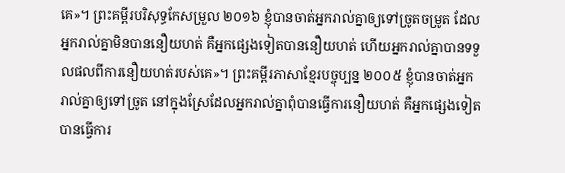គេ»។ ព្រះគម្ពីរបរិសុទ្ធកែសម្រួល ២០១៦ ខ្ញុំបានចាត់អ្នករាល់គ្នាឲ្យទៅច្រូតចម្រូត ដែលអ្នករាល់គ្នាមិនបាននឿយហត់ គឺអ្នកផ្សេងទៀតបាននឿយហត់ ហើយអ្នករាល់គ្នាបានទទួលផលពីការនឿយហត់របស់គេ»។ ព្រះគម្ពីរភាសាខ្មែរបច្ចុប្បន្ន ២០០៥ ខ្ញុំបានចាត់អ្នករាល់គ្នាឲ្យទៅច្រូត នៅក្នុងស្រែដែលអ្នករាល់គ្នាពុំបានធ្វើការនឿយហត់ គឺអ្នកផ្សេងទៀតបានធ្វើការ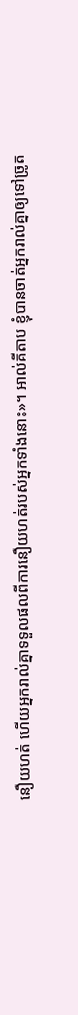នឿយហត់ ហើយអ្នករាល់គ្នាទទួលផលពីការនឿយហត់របស់អ្នកទាំងនោះ»។ អាល់គីតាប ខ្ញុំបានចាត់អ្នករាល់គ្នាឲ្យទៅច្រូត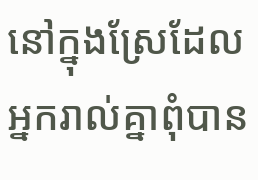នៅក្នុងស្រែដែលអ្នករាល់គ្នាពុំបាន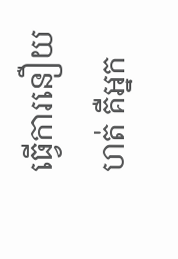ធ្វើការនឿយហត់ គឺអ្នក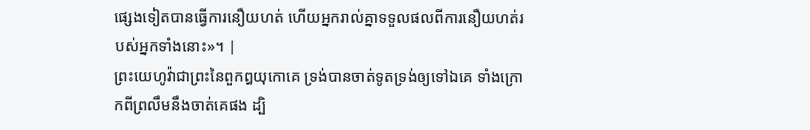ផ្សេងទៀតបានធ្វើការនឿយហត់ ហើយអ្នករាល់គ្នាទទួលផលពីការនឿយហត់របស់អ្នកទាំងនោះ»។ |
ព្រះយេហូវ៉ាជាព្រះនៃពួកឰយុកោគេ ទ្រង់បានចាត់ទូតទ្រង់ឲ្យទៅឯគេ ទាំងក្រោកពីព្រលឹមនឹងចាត់គេផង ដ្បិ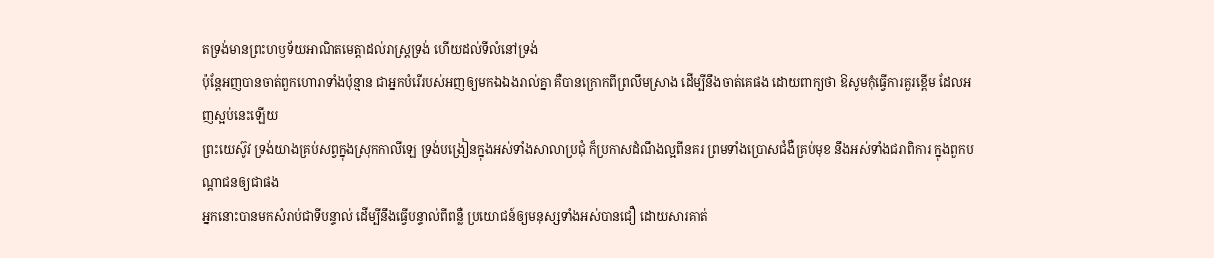តទ្រង់មានព្រះហឫទ័យអាណិតមេត្តាដល់រាស្ត្រទ្រង់ ហើយដល់ទីលំនៅទ្រង់
ប៉ុន្តែអញបានចាត់ពួកហោរាទាំងប៉ុន្មាន ជាអ្នកបំរើរបស់អញឲ្យមកឯឯងរាល់គ្នា គឺបានក្រោកពីព្រលឹមស្រាង ដើម្បីនឹងចាត់គេផង ដោយពាក្យថា ឱសូមកុំធ្វើការគួរខ្ពើម ដែលអញស្អប់នេះឡើយ
ព្រះយេស៊ូវ ទ្រង់យាងគ្រប់សព្វក្នុងស្រុកកាលីឡេ ទ្រង់បង្រៀនក្នុងអស់ទាំងសាលាប្រជុំ ក៏ប្រកាសដំណឹងល្អពីនគរ ព្រមទាំងប្រោសជំងឺគ្រប់មុខ នឹងអស់ទាំងជរាពិការ ក្នុងពួកបណ្តាជនឲ្យជាផង
អ្នកនោះបានមកសំរាប់ជាទីបន្ទាល់ ដើម្បីនឹងធ្វើបន្ទាល់ពីពន្លឺ ប្រយោជន៍ឲ្យមនុស្សទាំងអស់បានជឿ ដោយសារគាត់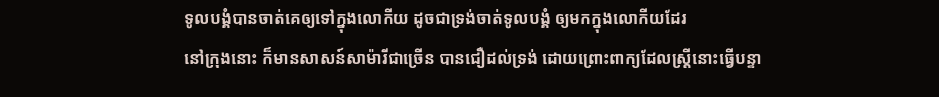ទូលបង្គំបានចាត់គេឲ្យទៅក្នុងលោកីយ ដូចជាទ្រង់ចាត់ទូលបង្គំ ឲ្យមកក្នុងលោកីយដែរ
នៅក្រុងនោះ ក៏មានសាសន៍សាម៉ារីជាច្រើន បានជឿដល់ទ្រង់ ដោយព្រោះពាក្យដែលស្ត្រីនោះធ្វើបន្ទា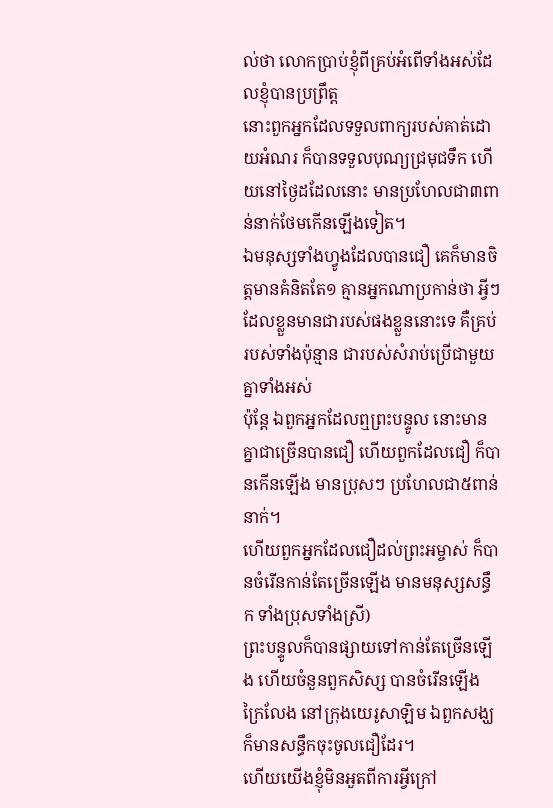ល់ថា លោកប្រាប់ខ្ញុំពីគ្រប់អំពើទាំងអស់ដែលខ្ញុំបានប្រព្រឹត្ត
នោះពួកអ្នកដែលទទួលពាក្យរបស់គាត់ដោយអំណរ ក៏បានទទួលបុណ្យជ្រមុជទឹក ហើយនៅថ្ងៃដដែលនោះ មានប្រហែលជា៣ពាន់នាក់ថែមកើនឡើងទៀត។
ឯមនុស្សទាំងហ្វូងដែលបានជឿ គេក៏មានចិត្តមានគំនិតតែ១ គ្មានអ្នកណាប្រកាន់ថា អ្វីៗដែលខ្លួនមានជារបស់ផងខ្លួននោះទេ គឺគ្រប់របស់ទាំងប៉ុន្មាន ជារបស់សំរាប់ប្រើជាមួយគ្នាទាំងអស់
ប៉ុន្តែ ឯពួកអ្នកដែលឮព្រះបន្ទូល នោះមានគ្នាជាច្រើនបានជឿ ហើយពួកដែលជឿ ក៏បានកើនឡើង មានប្រុសៗ ប្រហែលជា៥ពាន់នាក់។
ហើយពួកអ្នកដែលជឿដល់ព្រះអម្ចាស់ ក៏បានចំរើនកាន់តែច្រើនឡើង មានមនុស្សសន្ធឹក ទាំងប្រុសទាំងស្រី)
ព្រះបន្ទូលក៏បានផ្សាយទៅកាន់តែច្រើនឡើង ហើយចំនួនពួកសិស្ស បានចំរើនឡើងក្រៃលែង នៅក្រុងយេរូសាឡិម ឯពួកសង្ឃ ក៏មានសន្ធឹកចុះចូលជឿដែរ។
ហើយយើងខ្ញុំមិនអួតពីការអ្វីក្រៅ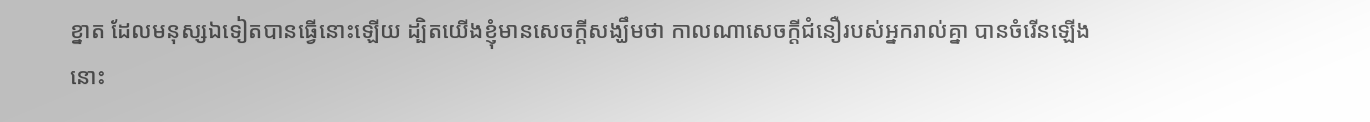ខ្នាត ដែលមនុស្សឯទៀតបានធ្វើនោះឡើយ ដ្បិតយើងខ្ញុំមានសេចក្ដីសង្ឃឹមថា កាលណាសេចក្ដីជំនឿរបស់អ្នករាល់គ្នា បានចំរើនឡើង នោះ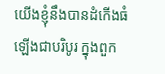យើងខ្ញុំនឹងបានដំកើងធំឡើងជាបរិបូរ ក្នុងពួក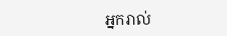អ្នករាល់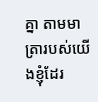គ្នា តាមមាត្រារបស់យើងខ្ញុំដែរ